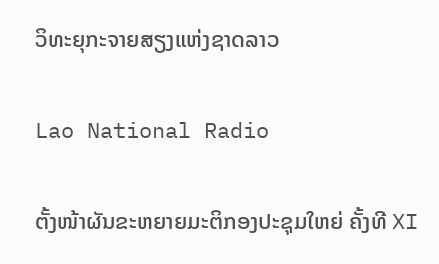ວິທະຍຸກະຈາຍສຽງແຫ່ງຊາດລາວ

Lao National Radio

ຕັ້ງໜ້າຜັນຂະຫຍາຍມະຕິກອງປະຊຸມໃຫຍ່ ຄັ້ງທີ XI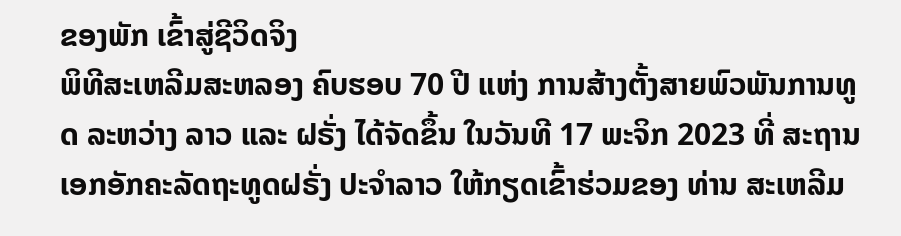ຂອງພັກ ເຂົ້າສູ່ຊີວິດຈິງ
ພິທີສະເຫລີມສະຫລອງ ຄົບຮອບ 70 ປີ ແຫ່ງ ການສ້າງຕັ້ງສາຍພົວພັນການທູດ ລະຫວ່າງ ລາວ ແລະ ຝຣັ່ງ ໄດ້ຈັດຂຶ້ນ ໃນວັນທີ 17 ພະຈິກ 2023 ທີ່ ສະຖານເອກອັກຄະລັດຖະທູດຝຣັ່ງ ປະຈໍາລາວ ໃຫ້ກຽດເຂົ້າຮ່ວມຂອງ ທ່ານ ສະເຫລີມ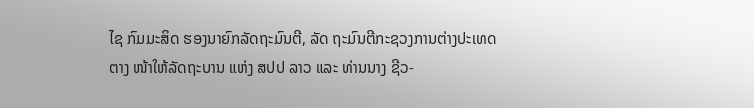ໄຊ ກົມມະສິດ ຮອງນາຍົກລັດຖະມົນຕີ, ລັດ ຖະມົນຕີກະຊວງການຕ່າງປະເທດ ຕາງ ໜ້າໃຫ້ລັດຖະບານ ແຫ່ງ ສປປ ລາວ ແລະ ທ່ານນາງ ຊີວ-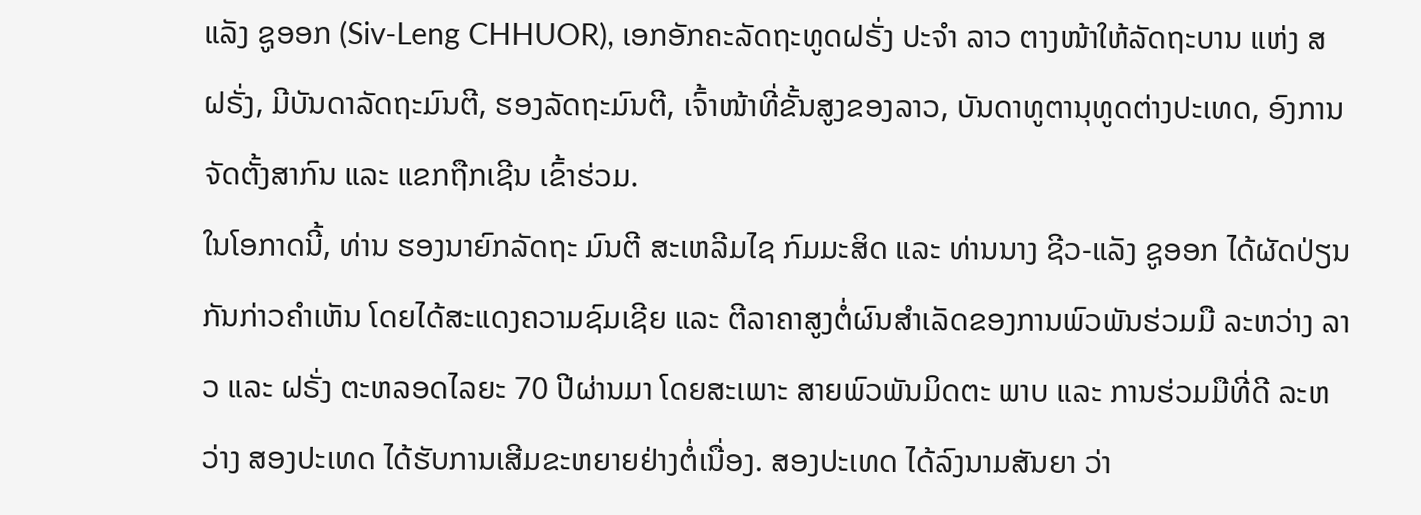ແລັງ ຊູອອກ (Siv-Leng CHHUOR), ເອກອັກຄະລັດຖະທູດຝຣັ່ງ ປະຈຳ ລາວ ຕາງໜ້າໃຫ້ລັດຖະບານ ແຫ່ງ ສ ຝຣັ່ງ, ມີບັນດາລັດຖະມົນຕີ, ຮອງລັດຖະມົນຕີ, ເຈົ້າໜ້າທີ່ຂັ້ນສູງຂອງລາວ, ບັນດາທູຕານຸທູດຕ່າງປະເທດ, ອົງການຈັດຕັ້ງສາກົນ ແລະ ແຂກຖືກເຊີນ ເຂົ້າຮ່ວມ.
ໃນໂອກາດນີ້, ທ່ານ ຮອງນາຍົກລັດຖະ ມົນຕີ ສະເຫລີມໄຊ ກົມມະສິດ ແລະ ທ່ານນາງ ຊີວ-ແລັງ ຊູອອກ ໄດ້ຜັດປ່ຽນກັນກ່າວຄໍາເຫັນ ໂດຍໄດ້ສະແດງຄວາມຊົມເຊີຍ ແລະ ຕີລາຄາສູງຕໍ່ຜົນສໍາເລັດຂອງການພົວພັນຮ່ວມມື ລະຫວ່າງ ລາວ ແລະ ຝຣັ່ງ ຕະຫລອດໄລຍະ 70 ປີຜ່ານມາ ໂດຍສະເພາະ ສາຍພົວພັນມິດຕະ ພາບ ແລະ ການຮ່ວມມືທີ່ດີ ລະຫວ່າງ ສອງປະເທດ ໄດ້ຮັບການເສີມຂະຫຍາຍຢ່າງຕໍ່ເນື່ອງ. ສອງປະເທດ ໄດ້ລົງນາມສັນຍາ ວ່າ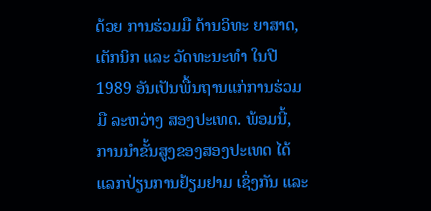ດ້ວຍ ການຮ່ວມມື ດ້ານວິທະ ຍາສາດ, ເຕັກນິກ ແລະ ວັດທະນະທໍາ ໃນປີ 1989 ອັນເປັນພື້ນຖານແກ່ການຮ່ວມມື ລະຫວ່າງ ສອງປະເທດ. ພ້ອມນີ້, ການນໍາຂັ້ນສູງຂອງສອງປະເທດ ໄດ້ແລກປ່ຽນການຢ້ຽມຢາມ ເຊິ່ງກັນ ແລະ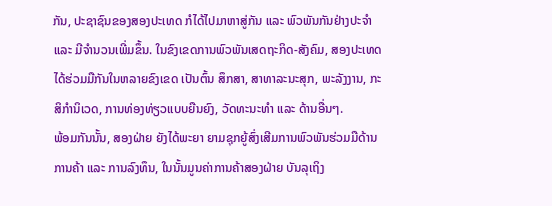ກັນ, ປະຊາຊົນຂອງສອງປະເທດ ກໍໄດ້ໄປມາຫາສູ່ກັນ ແລະ ພົວພັນກັນຢ່າງປະຈຳ ແລະ ມີຈຳນວນເພີ່ມຂຶ້ນ. ໃນຂົງເຂດການພົວພັນເສດຖະກິດ-ສັງຄົມ, ສອງປະເທດ ໄດ້ຮ່ວມມືກັນໃນຫລາຍຂົງເຂດ ເປັນຕົ້ນ ສຶກສາ, ສາທາລະນະສຸກ, ພະລັງງານ, ກະສິກຳນິເວດ, ການທ່ອງທ່ຽວແບບຍືນຍົງ, ວັດທະນະທຳ ແລະ ດ້ານອື່ນໆ.
ພ້ອມກັນນັ້ນ, ສອງຝ່າຍ ຍັງໄດ້ພະຍາ ຍາມຊຸກຍູ້ສົ່ງເສີມການພົວພັນຮ່ວມມືດ້ານການຄ້າ ແລະ ການລົງທຶນ, ໃນນັ້ນມູນຄ່າການຄ້າສອງຝ່າຍ ບັນລຸເຖິງ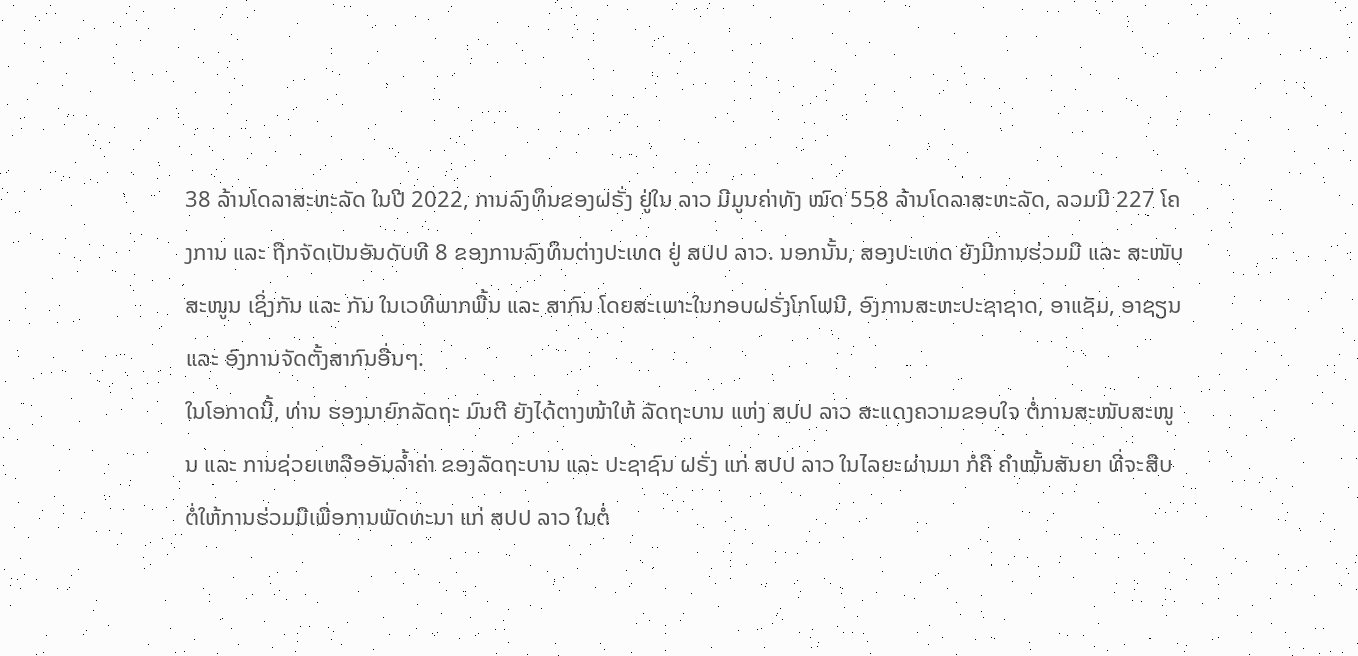38 ລ້ານໂດລາສະຫະລັດ ໃນປີ 2022, ການລົງທຶນຂອງຝຣັ່ງ ຢູ່ໃນ ລາວ ມີມູນຄ່າທັງ ໝົດ 558 ລ້ານໂດລາສະຫະລັດ, ລວມມີ 227 ໂຄງການ ແລະ ຖືກຈັດເປັນອັນດັບທີ 8 ຂອງການລົງທຶນຕ່າງປະເທດ ຢູ່ ສປປ ລາວ. ນອກນັ້ນ, ສອງປະເທດ ຍັງມີການຮ່ວມມື ແລະ ສະໜັບສະໜູນ ເຊິ່ງກັນ ແລະ ກັນ ໃນເວທີພາກພື້ນ ແລະ ສາກົນ ໂດຍສະເພາະໃນກອບຝຣັ່ງໂກໂຟນີ, ອົງການສະຫະປະຊາຊາດ, ອາແຊັມ, ອາຊຽນ ແລະ ອົງການຈັດຕັ້ງສາກົນອື່ນໆ.
ໃນໂອກາດນີ້, ທ່ານ ຮອງນາຍົກລັດຖະ ມົນຕີ ຍັງໄດ້ຕາງໜ້າໃຫ້ ລັດຖະບານ ແຫ່ງ ສປປ ລາວ ສະແດງຄວາມຂອບໃຈ ຕໍ່ການສະໜັບສະໜູນ ແລະ ການຊ່ວຍເຫລືອອັນລ້ຳຄ່າ ຂອງລັດຖະບານ ແລະ ປະຊາຊົນ ຝຣັ່ງ ແກ່ ສປປ ລາວ ໃນໄລຍະຜ່ານມາ ກໍຄື ຄຳໝັ້ນສັນຍາ ທີ່ຈະສືບຕໍ່ໃຫ້ການຮ່ວມມືເພື່ອການພັດທະນາ ແກ່ ສປປ ລາວ ໃນຕໍ່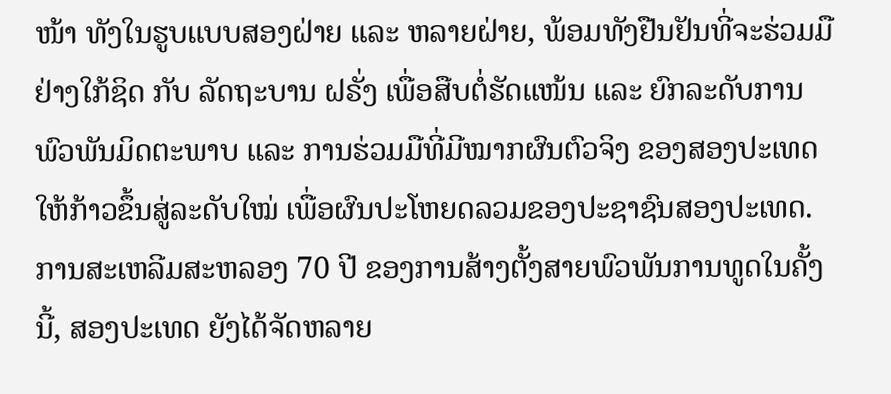ໜ້າ ທັງໃນຮູບແບບສອງຝ່າຍ ແລະ ຫລາຍຝ່າຍ, ພ້ອມທັງຢືນຢັນທີ່ຈະຮ່ວມມືຢ່າງໃກ້ຊິດ ກັບ ລັດຖະບານ ຝຣັ່ງ ເພື່ອສືບຕໍ່ຮັດແໜ້ນ ແລະ ຍົກລະດັບການພົວພັນມິດຕະພາບ ແລະ ການຮ່ວມມືທີ່ມີໝາກຜົນຕົວຈິງ ຂອງສອງປະເທດ ໃຫ້ກ້າວຂຶ້ນສູ່ລະດັບໃໝ່ ເພື່ອຜົນປະໂຫຍດລວມຂອງປະຊາຊົນສອງປະເທດ.
ການສະເຫລີມສະຫລອງ 70 ປີ ຂອງການສ້າງຕັ້ງສາຍພົວພັນການທູດໃນຄັ້ງນີ້, ສອງປະເທດ ຍັງໄດ້ຈັດຫລາຍ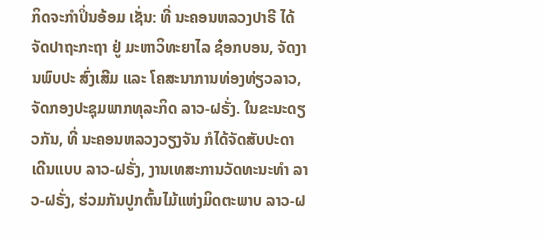ກິດຈະກໍາປິ່ນອ້ອມ ເຊັ່ນ: ທີ່ ນະຄອນຫລວງປາຣີ ໄດ້ຈັດປາຖະກະຖາ ຢູ່ ມະຫາວິທະຍາໄລ ຊ໋ອກບອນ, ຈັດງານພົບປະ ສົ່ງເສີມ ແລະ ໂຄສະນາການທ່ອງທ່ຽວລາວ, ຈັດກອງປະຊຸມພາກທຸລະກິດ ລາວ-ຝຣັ່ງ. ໃນຂະນະດຽວກັນ, ທີ່ ນະຄອນຫລວງວຽງຈັນ ກໍໄດ້ຈັດສັບປະດາ ເດີນແບບ ລາວ-ຝຣັ່ງ, ງານເທສະການວັດທະນະທຳ ລາວ-ຝຣັ່ງ, ຮ່ວມກັນປູກຕົ້ນໄມ້ແຫ່ງມິດຕະພາບ ລາວ-ຝ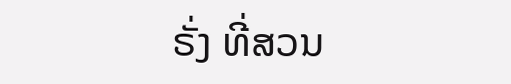ຣັ່ງ ທີ່ສວນ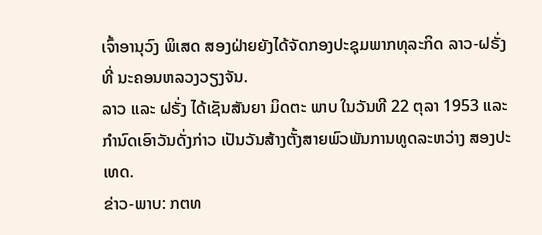ເຈົ້າອານຸວົງ ພິເສດ ສອງຝ່າຍຍັງໄດ້ຈັດກອງປະຊຸມພາກທຸລະກິດ ລາວ-ຝຣັ່ງ ທີ່ ນະຄອນຫລວງວຽງຈັນ.
ລາວ ແລະ ຝຣັ່ງ ໄດ້ເຊັນສັນຍາ ມິດຕະ ພາບ ໃນວັນທີ 22 ຕຸລາ 1953 ແລະ ກຳນົດເອົາວັນດັ່ງກ່າວ ເປັນວັນສ້າງຕັ້ງສາຍພົວພັນການທູດລະຫວ່າງ ສອງປະເທດ.
ຂ່າວ-ພາບ: ກຕທ